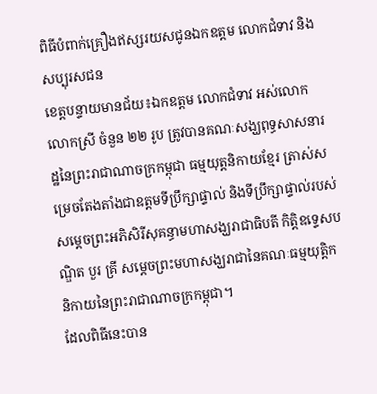ពិធីបំពាក់គ្រឿងឥស្សរយសជូនឯកឧត្តម លោកជំទាវ និងសប្បុរសជន
ខេត្តបន្ទាយមានជ័យ៖ឯកឧត្តម លោកជំទាវ អស់លោក លោកស្រី ចំនួន ២២ រូប ត្រូវបានគណៈសង្ឃពុទ្ធសាសនារដ្ឋនៃព្រះរាជាណាចក្រកម្ពុជា ធម្មយុត្តនិកាយខ្មែរ ត្រាស់សម្រេចតែងតាំងជាឧត្តមទីប្រឹក្សាផ្ទាល់ និងទីប្រឹក្សាផ្ទាល់របស់សម្តេចព្រះអភិសិរីសុគន្ធាមហាសង្ឃរាជាធិបតី កិត្តិឧទ្ទេសបណ្ឌិត បួរ គ្រី សម្តេចព្រះមហាសង្ឃរាជានៃគណៈធម្មយុត្តិកនិកាយនៃព្រះរាជាណាចក្រកម្ពុជា។
ដែលពិធីនេះបាន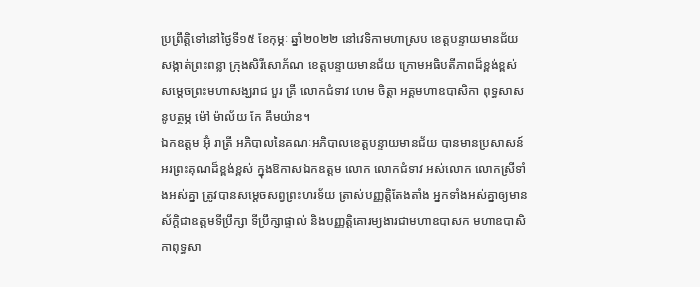ប្រព្រឹត្តិទៅនៅថ្ងៃទី១៥ ខែកុម្ភៈ ឆ្នាំ២០២២ នៅវេទិកាមហាស្រប ខេត្តបន្ទាយមានជ័យ សង្កាត់ព្រះពន្លា ក្រុងសិរីសោភ័ណ ខេត្តបន្ទាយមានជ័យ ក្រោមអធិបតីភាពដ៏ខ្ពង់ខ្ពស់ សម្តេចព្រះមហាសង្ឃរាជ បួរ គ្រី លោកជំទាវ ហេម ចិត្តា អគ្គមហាឧបាសិកា ពុទ្ធសាសនូបត្ថម្ភ ម៉ៅ ម៉ាល័យ កែ គឹមយ៉ាន។
ឯកឧត្តម អ៊ុំ រាត្រី អភិបាលនៃគណៈអភិបាលខេត្តបន្ទាយមានជ័យ បានមានប្រសាសន៍ អរព្រះគុណដ៏ខ្ពង់ខ្ពស់ ក្នុងឱកាសឯកឧត្តម លោក លោកជំទាវ អស់លោក លោកស្រីទាំងអស់គ្នា ត្រូវបានសម្តេចសព្វព្រះហរទ័យ ត្រាស់បញ្ញត្តិតែងតាំង អ្នកទាំងអស់គ្នាឲ្យមានស័ក្តិជាឧត្តមទីប្រឹក្សា ទីប្រឹក្សាផ្ទាល់ និងបញ្ញត្តិគោរម្យងារជាមហាឧបាសក មហាឧបាសិកាពុទ្ធសា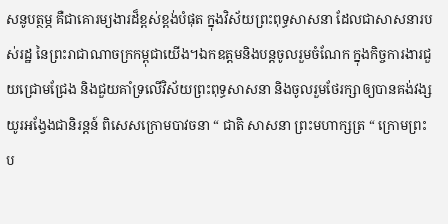សនូបត្ថម្ភ គឺជាគោរម្យងារដ៏ខ្ពស់ខ្ពង់បំផុត ក្នុងវិស័យព្រះពុទ្ធសាសនា ដែលជាសាសនារបស់រដ្ឋ នៃព្រះរាជាណាចក្រកម្ពុជាយើង។ឯកឧត្តមនិងបន្តចូលរួមចំណែក ក្នុងកិច្ចការងារជួយជ្រោមជ្រែង និងជួយគាំទ្រលើវិស័យព្រះពុទ្ធសាសនា និងចូលរួមថែរក្សាឲ្យបានគង់វង្សយូរអង្វែងជានិរន្តន៍ ពិសេសក្រោមបាវចនា “ ជាតិ សាសនា ព្រះមហាក្សត្រ “ ក្រោមព្រះប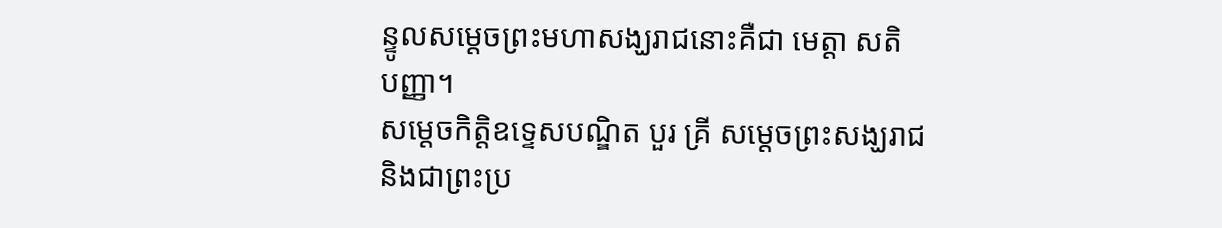ន្ទូលសម្តេចព្រះមហាសង្ឃរាជនោះគឺជា មេត្តា សតិ បញ្ញា។
សម្តេចកិត្តិឧទ្ទេសបណ្ឌិត បួរ គ្រី សម្តេចព្រះសង្ឃរាជ និងជាព្រះប្រ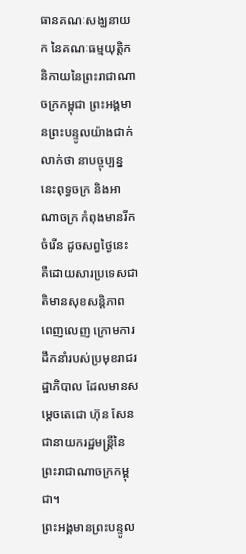ធានគណៈសង្ឃនាយក នៃគណៈធម្មយុត្តិកនិកាយនៃព្រះរាជាណាចក្រកម្ពុជា ព្រះអង្គមានព្រះបន្ទូលយ៉ាងជាក់លាក់ថា នាបច្ចុប្បន្ននេះពុទ្ធចក្រ និងអាណាចក្រ កំពុងមានរីកចំរើន ដូចសព្វថ្ងៃនេះ គឺដោយសារប្រទេសជាតិមានសុខសន្តិភាព ពេញលេញ ក្រោមការដឹកនាំរបស់ប្រមុខរាជរដ្ឋាភិបាល ដែលមានសម្តេចតេជោ ហ៊ុន សែន ជានាយករដ្ឋមន្រ្តីនៃព្រះរាជាណាចក្រកម្ពុជា។
ព្រះអង្គមានព្រះបន្ទូល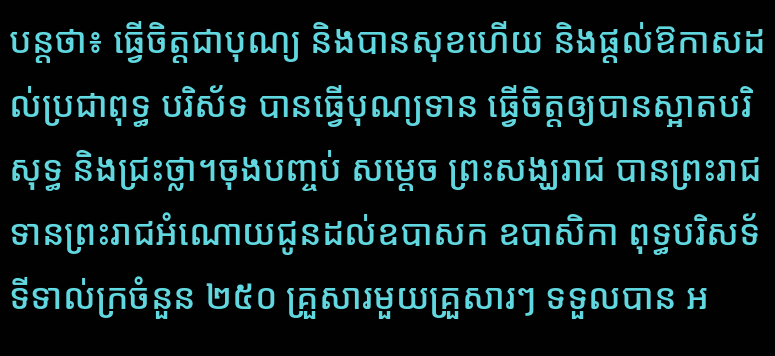បន្តថា៖ ធ្វើចិត្តជាបុណ្យ និងបានសុខហើយ និងផ្តល់ឱកាសដល់ប្រជាពុទ្ធ បរិស័ទ បានធ្វើបុណ្យទាន ធ្វើចិត្តឲ្យបានស្អាតបរិសុទ្ធ និងជ្រះថ្លា។ចុងបញ្ចប់ សម្តេច ព្រះសង្ឃរាជ បានព្រះរាជទានព្រះរាជអំណោយជូនដល់ឧបាសក ឧបាសិកា ពុទ្ធបរិសទ័ ទីទាល់ក្រចំនួន ២៥០ គ្រួសារមួយគ្រួសារៗ ទទួលបាន អ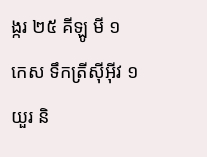ង្ករ ២៥ គីឡូ មី ១ កេស ទឹកត្រីស៊ីអ៊ីវ ១ យួរ និ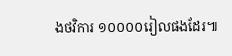ងថវិការ ១០០០០រៀលផងដែរ៕